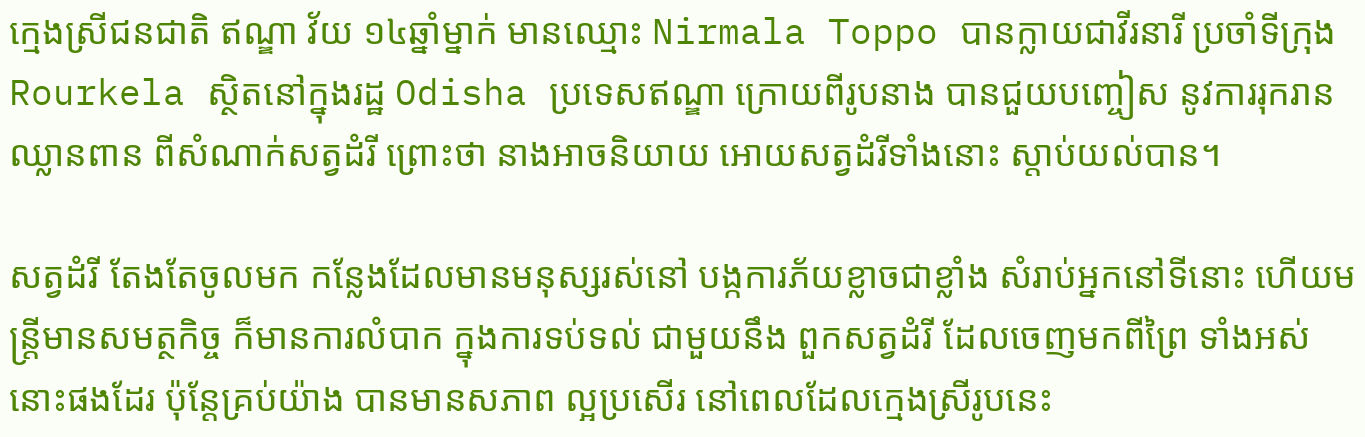ក្មេងស្រីជនជាតិ ឥណ្ឌា វ័យ ១៤ឆ្នាំម្នាក់ មានឈ្មោះ Nirmala Toppo បានក្លាយជាវីរនារី ប្រចាំទីក្រុង Rourkela ស្ថិតនៅក្នុងរដ្ឋ Odisha ប្រទេសឥណ្ឌា ក្រោយពីរូបនាង បានជួយបញ្ចៀស នូវការរុករានឈ្លានពាន ពីសំណាក់សត្វដំរី ព្រោះថា នាងអាចនិយាយ អោយសត្វដំរីទាំងនោះ ស្តាប់យល់បាន។

សត្វដំរី តែងតែចូលមក កន្លែងដែលមានមនុស្សរស់នៅ បង្កការភ័យខ្លាចជាខ្លាំង សំរាប់អ្នកនៅទីនោះ ហើយមន្ត្រីមានសមត្ថកិច្ច ក៏មានការលំបាក ក្នុងការទប់ទល់ ជាមួយនឹង ពួកសត្វដំរី ដែលចេញមកពីព្រៃ ទាំងអស់នោះផងដែរ ប៉ុន្តែគ្រប់យ៉ាង បានមានសភាព ល្អប្រសើរ នៅពេលដែលក្មេងស្រីរូបនេះ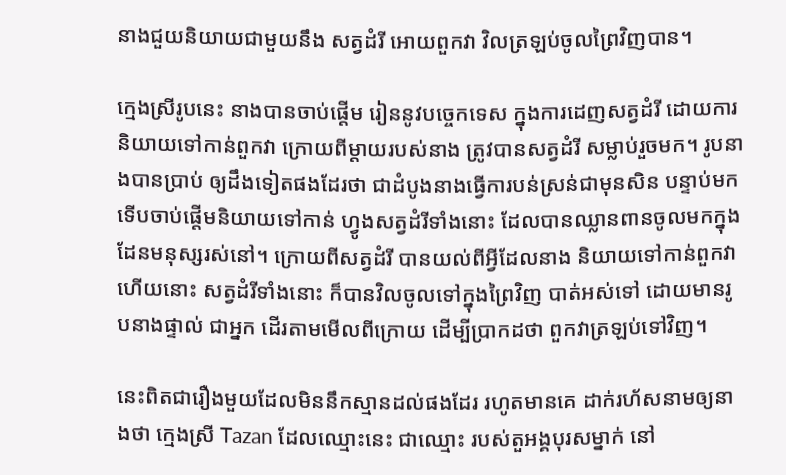នាងជួយនិយាយជាមួយនឹង សត្វដំរី អោយពួកវា វិលត្រឡប់ចូលព្រៃវិញបាន។

ក្មេងស្រីរូបនេះ នាងបានចាប់ផ្តើម រៀននូវបច្ចេកទេស ក្នុងការដេញសត្វដំរី ដោយការនិយាយទៅកាន់ពួកវា ក្រោយពីម្តាយរបស់នាង ត្រូវបានសត្វដំរី សម្លាប់រួចមក។ រូបនាងបានប្រាប់ ឲ្យដឹងទៀតផងដែរថា ជាដំបូងនាងធ្វើការបន់ស្រន់ជាមុនសិន បន្ទាប់មក ទើបចាប់ផ្តើមនិយាយទៅកាន់ ហ្វូងសត្វដំរីទាំងនោះ ដែលបានឈ្លានពានចូលមកក្នុង ដែនមនុស្សរស់នៅ។ ក្រោយពីសត្វដំរី បានយល់ពីអ្វីដែលនាង និយាយទៅកាន់ពួកវាហើយនោះ សត្វដំរីទាំងនោះ ក៏បានវិលចូលទៅក្នុងព្រៃវិញ បាត់អស់ទៅ ដោយមានរូបនាងផ្ទាល់ ជាអ្នក ដើរតាមមើលពីក្រោយ ដើម្បីប្រាកដថា ពួកវាត្រឡប់ទៅវិញ។

នេះពិតជារឿងមួយដែលមិននឹកស្មានដល់ផងដែរ រហូតមានគេ ដាក់រហ័សនាមឲ្យនាងថា ក្មេងស្រី Tazan ដែលឈ្មោះនេះ ជាឈ្មោះ របស់តួអង្គបុរសម្នាក់ នៅ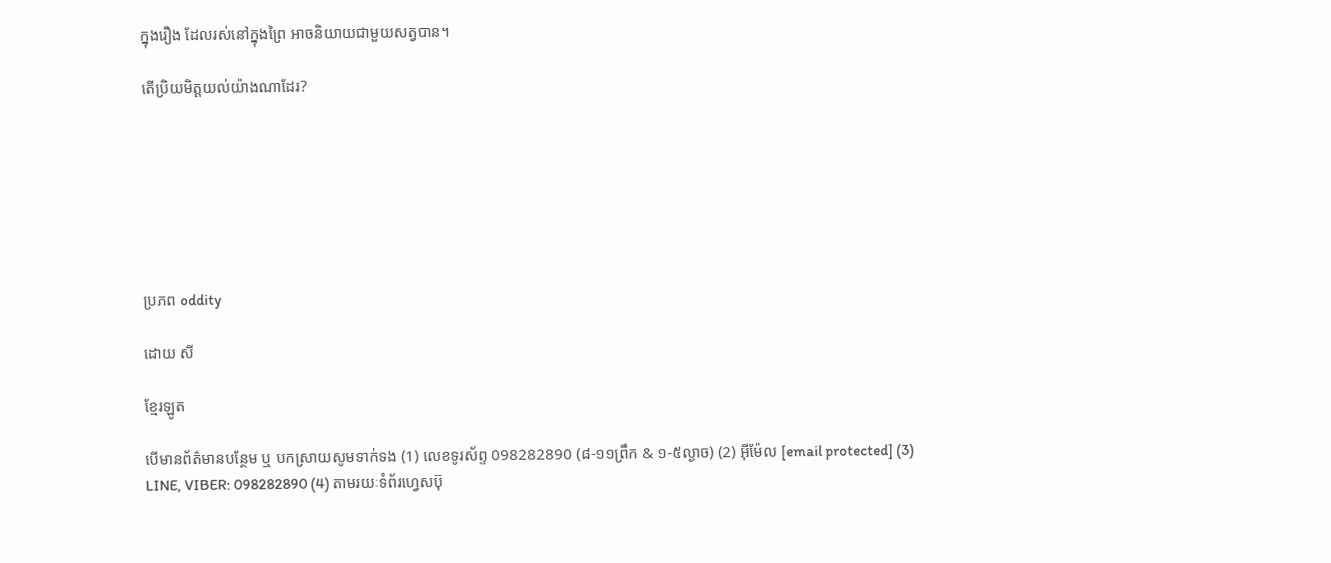ក្នុងរឿង ដែលរស់នៅក្នុងព្រៃ អាចនិយាយជាមួយសត្វបាន។

តើប្រិយមិត្តយល់យ៉ាងណាដែរ?







ប្រភព oddity

ដោយ សី

ខ្មែរឡូត

បើមានព័ត៌មានបន្ថែម ឬ បកស្រាយសូមទាក់ទង (1) លេខទូរស័ព្ទ 098282890 (៨-១១ព្រឹក & ១-៥ល្ងាច) (2) អ៊ីម៉ែល [email protected] (3) LINE, VIBER: 098282890 (4) តាមរយៈទំព័រហ្វេសប៊ុ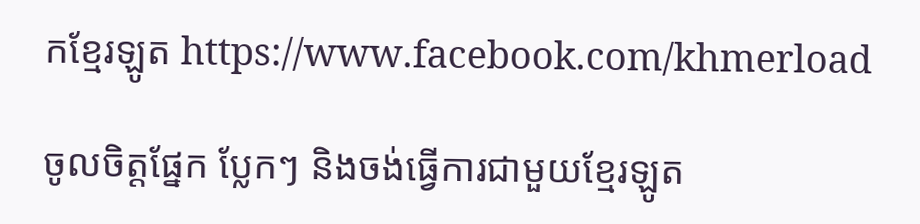កខ្មែរឡូត https://www.facebook.com/khmerload

ចូលចិត្តផ្នែក ប្លែកៗ និងចង់ធ្វើការជាមួយខ្មែរឡូត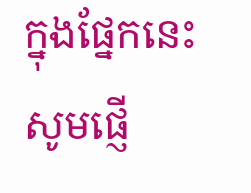ក្នុងផ្នែកនេះ សូមផ្ញើ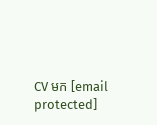CV មក [email protected]